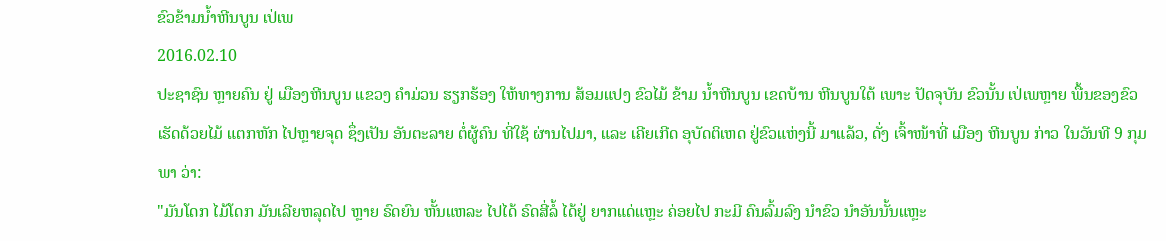ຂົວຂ້າມນໍ້າຫີນບູນ ເປ່ເພ
2016.02.10
ປະຊາຊົນ ຫຼາຍຄົນ ຢູ່ ເມືອງຫີນບູນ ແຂວງ ຄໍາມ່ວນ ຮຽກຮ້ອງ ໃຫ້ທາງການ ສ້ອມແປງ ຂົວໄມ້ ຂ້າມ ນໍ້າຫີນບູນ ເຂດບ້ານ ຫີນບູນໃຕ້ ເພາະ ປັດຈຸບັນ ຂົວນັ້ນ ເປ່ເພຫຼາຍ ພື້ນຂອງຂົວ ເຮັດດ້ວຍໄມ້ ແຕກຫັກ ໄປຫຼາຍຈຸດ ຊຶ່ງເປັນ ອັນຕະລາຍ ຕໍ່ຜູ້ຄົນ ທີ່ໃຊ້ ຜ່ານໄປມາ, ແລະ ເຄີຍເກີດ ອຸບັດຕິເຫດ ຢູ່ຂົວແຫ່ງນີ້ ມາແລ້ວ, ດັ່ງ ເຈົ້າໜ້າທີ່ ເມືອງ ຫີນບູນ ກ່າວ ໃນວັນທີ 9 ກຸມພາ ວ່າ:
"ມັນໂດກ ໄມ້ໂດກ ມັນເລີຍຫລຸດໄປ ຫຼາຍ ຣົດຍົນ ຫັ້ນແຫລະ ໄປໄດ້ ຣົດສີ່ລໍ້ ໄດ້ຢູ່ ຍາກແດ່ແຫຼະ ຄ່ອຍໄປ ກະມີ ຄົນລົ້ມລົງ ນໍາຂົວ ນໍາອັນນັ້ນແຫຼະ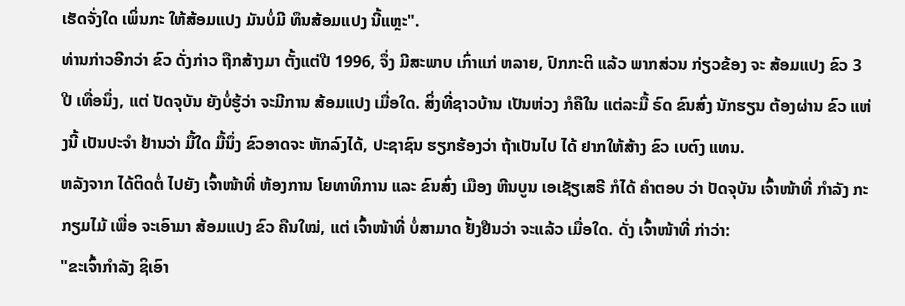ເຮັດຈັ່ງໃດ ເພິ່ນກະ ໃຫ້ສ້ອມແປງ ມັນບໍ່ມີ ທຶນສ້ອມແປງ ນີ້ແຫຼະ".
ທ່ານກ່າວອີກວ່າ ຂົວ ດັ່ງກ່າວ ຖືກສ້າງມາ ຕັ້ງແຕ່ປີ 1996, ຈຶ່ງ ມີສະພາບ ເກົ່າແກ່ ຫລາຍ, ປົກກະຕິ ແລ້ວ ພາກສ່ວນ ກ່ຽວຂ້ອງ ຈະ ສ້ອມແປງ ຂົວ 3 ປີ ເທື່ອນຶ່ງ, ແຕ່ ປັດຈຸບັນ ຍັງບໍ່ຮູ້ວ່າ ຈະມີການ ສ້ອມແປງ ເມື່ອໃດ. ສິ່ງທີ່ຊາວບ້ານ ເປັນຫ່ວງ ກໍຄືໃນ ແຕ່ລະມື້ ຣົດ ຂົນສົ່ງ ນັກຮຽນ ຕ້ອງຜ່ານ ຂົວ ແຫ່ງນີ້ ເປັນປະຈໍາ ຢ້ານວ່າ ມື້ໃດ ມື້ນຶ່ງ ຂົວອາດຈະ ຫັກລົງໄດ້, ປະຊາຊົນ ຮຽກຮ້ອງວ່າ ຖ້າເປັນໄປ ໄດ້ ຢາກໃຫ້ສ້າງ ຂົວ ເບຕົງ ແທນ.
ຫລັງຈາກ ໄດ້ຕິດຕໍ່ ໄປຍັງ ເຈົ້າໜ້າທີ່ ຫ້ອງການ ໂຍທາທິການ ແລະ ຂົນສົ່ງ ເມືອງ ຫີນບູນ ເອເຊັຽເສຣີ ກໍໄດ້ ຄໍາຕອບ ວ່າ ປັດຈຸບັນ ເຈົ້າໜ້າທີ່ ກໍາລັງ ກະກຽມໄມ້ ເພື່ອ ຈະເອົາມາ ສ້ອມແປງ ຂົວ ຄືນໃໝ່, ແຕ່ ເຈົ້າໜ້າທີ່ ບໍ່ສາມາດ ຢັ້ງຢືນວ່າ ຈະແລ້ວ ເມື່ອໃດ. ດັ່ງ ເຈົ້າໜ້າທີ່ ກ່າວ່າ:
"ຂະເຈົ້າກໍາລັງ ຊິເອົາ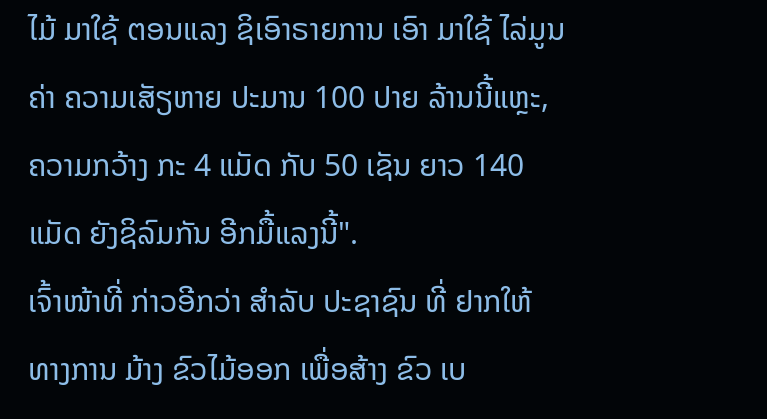ໄມ້ ມາໃຊ້ ຕອນແລງ ຊິເອົາຣາຍການ ເອົາ ມາໃຊ້ ໄລ່ມູນຄ່າ ຄວາມເສັຽຫາຍ ປະມານ 100 ປາຍ ລ້ານນີ້ແຫຼະ, ຄວາມກວ້າງ ກະ 4 ແມັດ ກັບ 50 ເຊັນ ຍາວ 140 ແມັດ ຍັງຊິລົມກັນ ອີກມື້ແລງນີ້".
ເຈົ້າໜ້າທີ່ ກ່າວອີກວ່າ ສໍາລັບ ປະຊາຊົນ ທີ່ ຢາກໃຫ້ ທາງການ ມ້າງ ຂົວໄມ້ອອກ ເພື່ອສ້າງ ຂົວ ເບ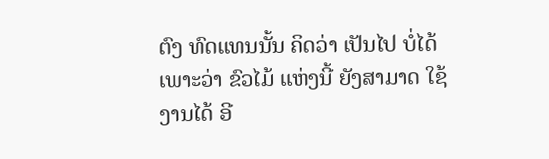ຕົງ ທົດແທນນັ້ນ ຄິດວ່າ ເປັນໄປ ບໍ່ໄດ້ ເພາະວ່າ ຂົວໄມ້ ແຫ່ງນີ້ ຍັງສາມາດ ໃຊ້ງານໄດ້ ອີ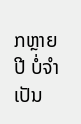ກຫຼາຍປີ ບໍ່ຈໍາເປັນ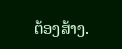ຕ້ອງສ້າງ.